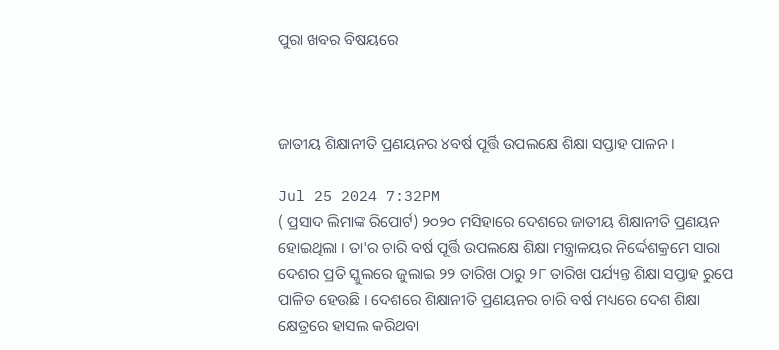ପୁରା ଖବର ବିଷୟରେ



ଜାତୀୟ ଶିକ୍ଷାନୀତି ପ୍ରଣୟନର ୪ବର୍ଷ ପୂର୍ତ୍ତି ଉପଲକ୍ଷେ ଶିକ୍ଷା ସପ୍ତାହ ପାଳନ ।

Jul 25 2024 7:32PM
( ପ୍ରସାଦ ଲିମାଙ୍କ ରିପୋର୍ଟ) ୨୦୨୦ ମସିହାରେ ଦେଶରେ ଜାତୀୟ ଶିକ୍ଷାନୀତି ପ୍ରଣୟନ ହୋଇଥିଲା । ତା'ର ଚାରି ବର୍ଷ ପୂର୍ତ୍ତି ଉପଲକ୍ଷେ ଶିକ୍ଷା ମନ୍ତ୍ରାଳୟର ନିର୍ଦ୍ଦେଶକ୍ରମେ ସାରା ଦେଶର ପ୍ରତି ସ୍କୁଲରେ ଜୁଲାଇ ୨୨ ତାରିଖ ଠାରୁ ୨୮ ତାରିଖ ପର୍ଯ୍ୟନ୍ତ ଶିକ୍ଷା ସପ୍ତାହ ରୁପେ ପାଳିତ ହେଉଛି । ଦେଶରେ ଶିକ୍ଷାନୀତି ପ୍ରଣୟନର ଚାରି ବର୍ଷ ମଧ୍ୟରେ ଦେଶ ଶିକ୍ଷା କ୍ଷେତ୍ରରେ ହାସଲ କରିଥବା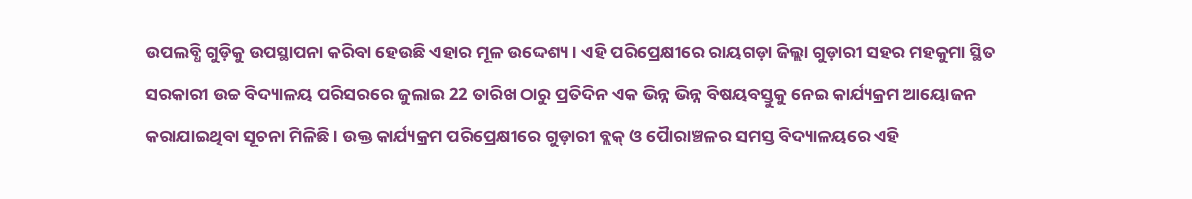ଉପଲବ୍ଧି ଗୁଡ଼ିକୁ ଉପସ୍ଥାପନା କରିବା ହେଉଛି ଏହାର ମୂଳ ଉଦ୍ଦେଶ୍ୟ। ଏହି ପରିପ୍ରେକ୍ଷୀରେ ରାୟଗଡ଼ା ଜିଲ୍ଲା ଗୁଡ଼ାରୀ ସହର ମହକୁମା ସ୍ଥିତ ସରକାରୀ ଉଚ୍ଚ ବିଦ୍ୟାଳୟ ପରିସରରେ ଜୁଲାଇ 22 ତାରିଖ ଠାରୁ ପ୍ରତିଦିନ ଏକ ଭିନ୍ନ ଭିନ୍ନ ବିଷୟବସ୍ତୁକୁ ନେଇ କାର୍ଯ୍ୟକ୍ରମ ଆୟୋଜନ କରାଯାଇଥିବା ସୂଚନା ମିଳିଛି । ଉକ୍ତ କାର୍ଯ୍ୟକ୍ରମ ପରିପ୍ରେକ୍ଷୀରେ ଗୁଡ଼ାରୀ ବ୍ଲକ୍ ଓ ପୋୖରାଞ୍ଚଳର ସମସ୍ତ ବିଦ୍ୟାଳୟରେ ଏହି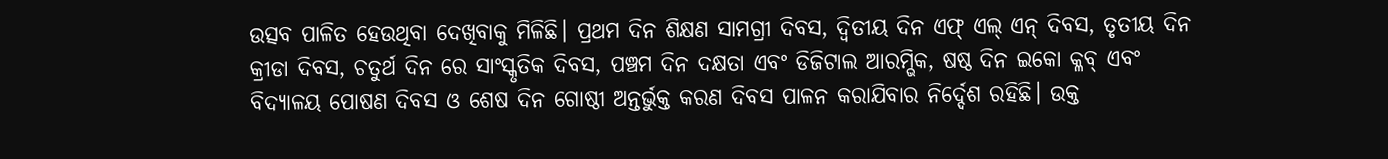ଉତ୍ସବ ପାଳିତ ହେଉଥିବା ଦେଖିବାକୁ ମିଳିଛି। ପ୍ରଥମ ଦିନ ଶିକ୍ଷଣ ସାମଗ୍ରୀ ଦିବସ, ଦ୍ଵିତୀୟ ଦିନ ଏଫ୍ ଏଲ୍ ଏନ୍ ଦିବସ, ତୃତୀୟ ଦିନ କ୍ରୀଡା ଦିବସ, ଚତୁର୍ଥ ଦିନ ରେ ସାଂସ୍କୃତିକ ଦିବସ, ପଞ୍ଚମ ଦିନ ଦକ୍ଷତା ଏବଂ ଡିଜିଟାଲ ଆରମ୍ଭିକ, ଷଷ୍ଠ ଦିନ ଇକୋ କ୍ଳବ୍ ଏବଂ ବିଦ୍ୟାଳୟ ପୋଷଣ ଦିବସ ଓ ଶେଷ ଦିନ ଗୋଷ୍ଠୀ ଅନ୍ତର୍ଭୁକ୍ତ କରଣ ଦିବସ ପାଳନ କରାଯିବାର ନିର୍ଦ୍ଦେଶ ରହିଛି। ଉକ୍ତ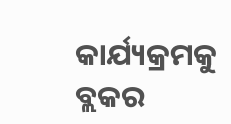କାର୍ଯ୍ୟକ୍ରମକୁ ବ୍ଲକର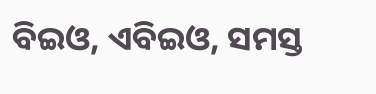ବିଇଓ, ଏବିଇଓ, ସମସ୍ତ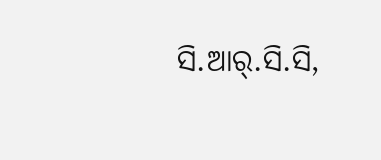ସି.ଆର୍.ସି.ସି,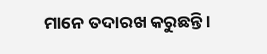ମାନେ ତଦାରଖ କରୁଛନ୍ତି ।